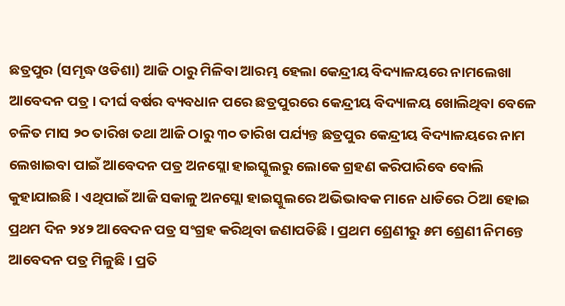ଛତ୍ରପୁର (ସମୃଦ୍ଧ ଓଡିଶା) ଆଜି ଠାରୁ ମିଳିବା ଆରମ୍ଭ ହେଲା କେନ୍ଦ୍ରୀୟ ବିଦ୍ୟାଳୟରେ ନାମଲେଖା ଆବେଦନ ପତ୍ର । ଦୀର୍ଘ ବର୍ଷର ବ୍ୟବଧାନ ପରେ ଛତ୍ରପୁରରେ କେନ୍ଦ୍ରୀୟ ବିଦ୍ୟାଳୟ ଖୋଲିଥିବା ବେଳେ ଚଳିତ ମାସ ୨୦ ତାରିଖ ତଥା ଆଜି ଠାରୁ ୩୦ ତାରିଖ ପର୍ଯ୍ୟନ୍ତ ଛତ୍ରପୁର କେନ୍ଦ୍ରୀୟ ବିଦ୍ୟାଳୟରେ ନାମ ଲେଖାଇବା ପାଇଁ ଆବେଦନ ପତ୍ର ଅନସ୍ଲୋ ହାଇସ୍କୁଲରୁ ଲୋକେ ଗ୍ରହଣ କରିପାରିବେ ବୋଲି କୁହାଯାଇଛି । ଏଥିପାଇଁ ଆଜି ସକାଳୁ ଅନସ୍ଲୋ ହାଇସ୍କୁଲରେ ଅଭିଭାବକ ମାନେ ଧାଡିରେ ଠିଆ ହୋଇ ପ୍ରଥମ ଦିନ ୨୪୨ ଆବେଦନ ପତ୍ର ସଂଗ୍ରହ କରିଥିବା ଜଣାପଡିଛି । ପ୍ରଥମ ଶ୍ରେଣୀରୁ ୫ମ ଶ୍ରେଣୀ ନିମନ୍ତେ ଆବେଦନ ପତ୍ର ମିଳୁଛି । ପ୍ରତି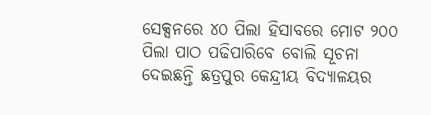ସେକ୍ସନରେ ୪୦ ପିଲା ହିସାବରେ ମୋଟ ୨୦୦ ପିଲା ପାଠ ପଢିପାରିବେ ବୋଲି ସୂଚନା ଦେଇଛନ୍ତି ଛତ୍ରପୁର କେନ୍ଦ୍ରୀୟ ବିଦ୍ୟାଳୟର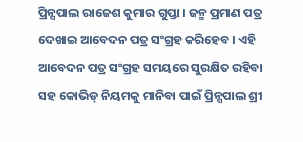ପ୍ରିନ୍ସପାଲ ରାଜେଶ କୁମାର ଗୁପ୍ତା । ଜନ୍ମ ପ୍ରମାଣ ପତ୍ର ଦେଖାଇ ଆବେଦନ ପତ୍ର ସଂଗ୍ରହ କରିହେବ । ଏହି ଆବେଦନ ପତ୍ର ସଂଗ୍ରହ ସମୟରେ ସୁରକ୍ଷିତ ରହିବା ସହ କୋଭିଡ୍ ନିୟମକୁ ମାନିବା ପାଇଁ ପ୍ରିନ୍ସପାଲ ଶ୍ରୀ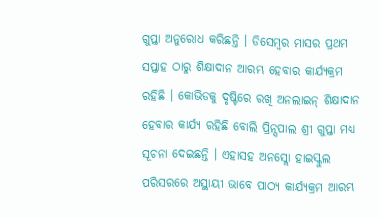ଗୁପ୍ତା ଅନୁରୋଧ କରିଛନ୍ତି । ଡିସେମ୍ବର ମାସର ପ୍ରଥମ ସପ୍ତାହ ଠାରୁ ଶିକ୍ଷାଦାନ ଆରମ୍ଭ ହେବାର କାର୍ଯ୍ୟକ୍ରମ ରହିଛି । କୋଭିଡକୁ ଦୃଷ୍ଟିରେ ରଖି ଅନଲାଇନ୍ ଶିକ୍ଷାଦାନ ହେବାର କାର୍ଯ୍ୟ ରହିଛି ବୋଲି ପ୍ରିନ୍ସପାଲ ଶ୍ରୀ ଗୁପ୍ତା ମଧ୍ୟ ସୂଚନା ଦେଇଛନ୍ତି । ଏହାସହ ଅନସ୍ଲୋ ହାଇସ୍କୁଲ ପରିସରରେ ଅସ୍ଥାୟୀ ଭାବେ ପାଠ୍ୟ କାର୍ଯ୍ୟକ୍ରମ ଆରମ୍ଭ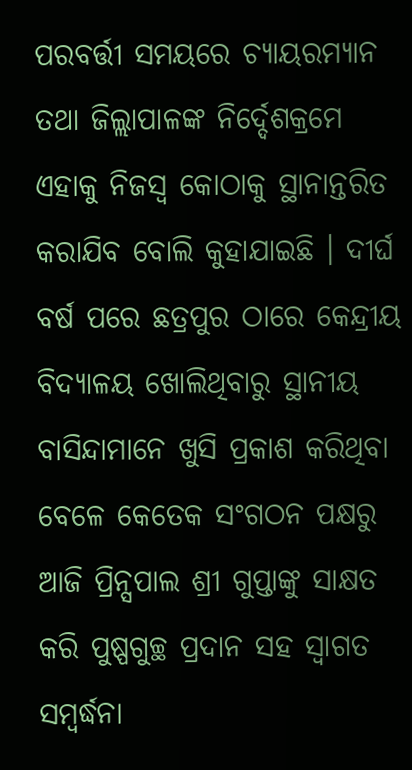ପରବର୍ତ୍ତୀ ସମୟରେ ଚ୍ୟାୟରମ୍ୟାନ ତଥା ଜିଲ୍ଲାପାଳଙ୍କ ନିର୍ଦ୍ଦେଶକ୍ରମେ ଏହାକୁ ନିଜସ୍ୱ କୋଠାକୁ ସ୍ଥାନାନ୍ତରିତ କରାଯିବ ବୋଲି କୁହାଯାଇଛି । ଦୀର୍ଘ ବର୍ଷ ପରେ ଛତ୍ରପୁର ଠାରେ କେନ୍ଦ୍ରୀୟ ବିଦ୍ୟାଳୟ ଖୋଲିଥିବାରୁ ସ୍ଥାନୀୟ ବାସିନ୍ଦାମାନେ ଖୁସି ପ୍ରକାଶ କରିଥିବା ବେଳେ କେତେକ ସଂଗଠନ ପକ୍ଷରୁ ଆଜି ପ୍ରିନ୍ସପାଲ ଶ୍ରୀ ଗୁପ୍ତାଙ୍କୁ ସାକ୍ଷତ କରି ପୁଷ୍ପଗୁଚ୍ଛ ପ୍ରଦାନ ସହ ସ୍ୱାଗତ ସମ୍ବର୍ଦ୍ଧନା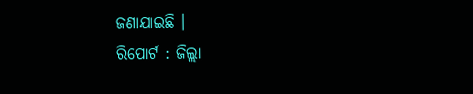ଜଣାଯାଇଛି ।
ରିପୋର୍ଟ : ଜିଲ୍ଲା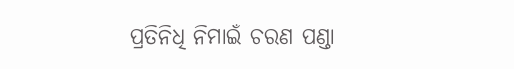ପ୍ରତିନିଧି ନିମାଇଁ ଚରଣ ପଣ୍ଡା